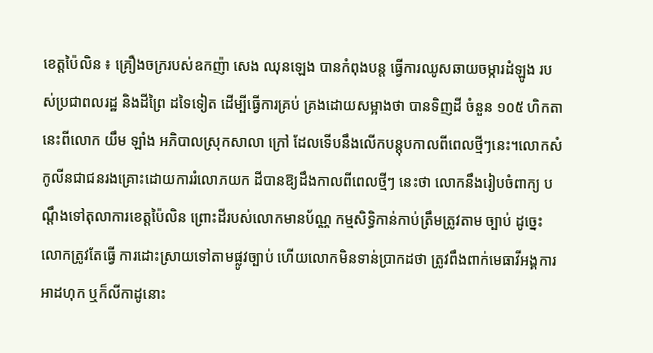ខេត្តប៉ៃលិន ៖ គ្រឿងចក្ររបស់ឧកញ៉ា សេង ឈុនឡេង បានកំពុងបន្ត ធ្វើការឈូសឆាយចម្ការដំឡូង របស់ប្រជាពលរដ្ឋ និងដីព្រៃ ដទៃទៀត ដើម្បីធ្វើការគ្រប់ គ្រងដោយសម្អាងថា បានទិញដី ចំនួន ១០៥ ហិកតា នេះពីលោក យឹម ឡាំង អភិបាលស្រុកសាលា ក្រៅ ដែលទើបនឹងលើកបន្តុបកាលពីពេលថ្មីៗនេះ។លោកសំកូលីនជាជនរងគ្រោះដោយការរំលោភយក ដីបានឱ្យដឹងកាលពីពេលថ្មីៗ នេះថា លោកនឹងរៀបចំពាក្យ បណ្តឹងទៅតុលាការខេត្តប៉ៃលិន ព្រោះដីរបស់លោកមានប័ណ្ណ កម្មសិទ្ធិកាន់កាប់ត្រឹមត្រូវតាម ច្បាប់ ដូច្នេះលោកត្រូវតែធ្វើ ការដោះស្រាយទៅតាមផ្លូវច្បាប់ ហើយលោកមិនទាន់ប្រាកដថា ត្រូវពឹងពាក់មេធាវីអង្គការ អាដហុក ឬក៏លីកាដូនោះ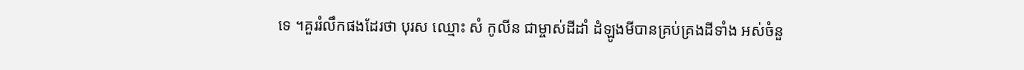ទេ ។គួររំលឹកផងដែរថា បុរស ឈ្មោះ សំ កូលីន ជាម្ចាស់ដីដាំ ដំឡូងមីបានគ្រប់គ្រងដីទាំង អស់ចំនួ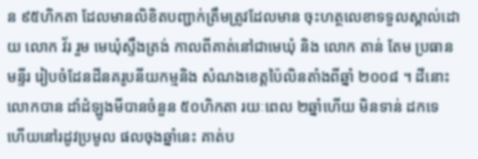ន ៩៥ហិកតា ដែលមានលិខិតបញ្ជាក់ត្រឹមត្រូវដែលមាន ចុះហត្ថលេខាទទួលស្គាល់ដោយ លោក វ័រ រួម មេឃុំស្ទឹងត្រង់ កាលពីគាត់នៅជាមេឃុំ និង លោក តាន់ តែម ប្រធានមន្ទីរ រៀបចំដែនដីនគរូបនីយកម្មនិង សំណងខេត្តប៉ៃលិនតាំងពីឆ្នាំ ២០០៨ ។ ដីនោះលោកបាន ដាំដំឡូងមីបានចំនួន ៥០ហិកតា រយៈពេល ២ឆ្នាំហើយ មិនទាន់ ដកទេ ហើយនៅរដូវប្រមូល ផលចុងឆ្នាំនេះ គាត់ប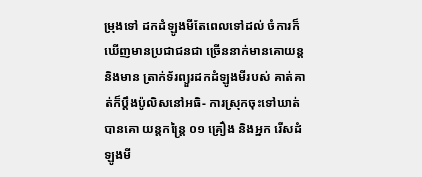ម្រុងទៅ ដកដំឡូងមីតែពេលទៅដល់ ចំការក៏ឃើញមានប្រជាជនជា ច្រើននាក់មានគោយន្តនិងមាន ត្រាក់ទ័រព្យួរដកដំឡូងមីរបស់ គាត់គាត់ក៏ប្តឹងប៉ូលិសនៅអធិ- ការស្រុកចុះទៅឃាត់បានគោ យន្តកន្ត្រៃ ០១ គ្រឿង និងអ្នក រើសដំឡូងមី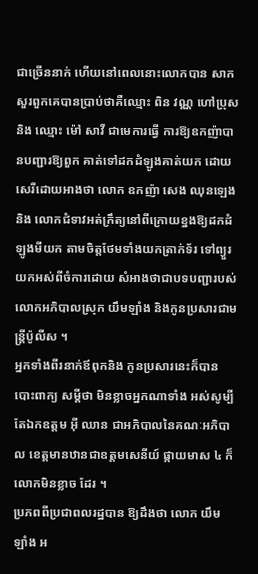ជាច្រើននាក់ ហើយនៅពេលនោះលោកបាន សាកសួរពួកគេបានប្រាប់ថាគឺឈ្មោះ ពិន វណ្ណ ហៅប្រុស និង ឈ្មោះ ម៉ៅ សាវី ជាមេការធ្វើ ការឱ្យឧកញ៉ាបានបញ្ជារឱ្យពួក គាត់ទៅដកដំឡូងគាត់យក ដោយសេរីដោយអាងថា លោក ឧកញ៉ា សេង ឈុនឡេង និង លោកជំទាវអត់ក្រឹត្យនៅពីក្រោយខ្នងឱ្យដកដំឡូងមីយក តាមចិត្តថែមទាំងយកត្រាក់ទ័រ ទៅព្យួរយកអស់ពីចំការដោយ សំអាងថាជាបទបញ្ជារបស់ លោកអភិបាលស្រុក យឹមឡាំង និងកូនប្រសារជាមន្ត្រីប៉ូលីស ។
អ្នកទាំងពីរនាក់ឪពុកនិង កូនប្រសារនេះក៏បានបោះពាក្យ សម្តីថា មិនខ្លាចអ្នកណាទាំង អស់សូម្បីតែឯកឧត្តម អ៊ី ឈាន ជាអភិបាលនៃគណៈអភិបាល ខេត្តមានឋានជាឧត្តមសេនីយ៍ ផ្កាយមាស ៤ ក៏លោកមិនខ្លាច ដែរ ។
ប្រភពពីប្រជាពលរដ្ឋបាន ឱ្យដឹងថា លោក យឹម ឡាំង អ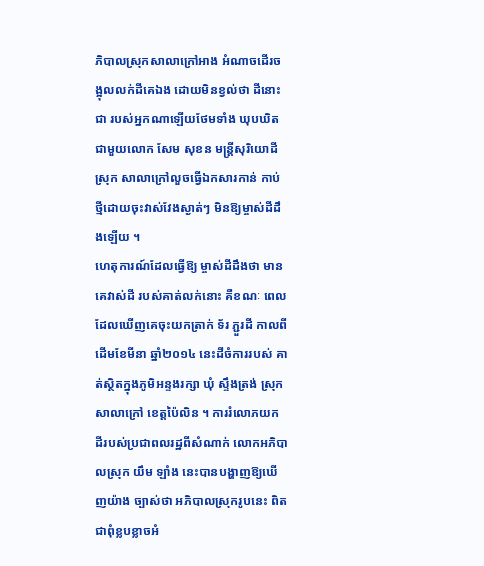ភិបាលស្រុកសាលាក្រៅអាង អំណាចដើរចង្អុលលក់ដីគេឯង ដោយមិនខ្វល់ថា ដីនោះជា របស់អ្នកណាឡើយថែមទាំង ឃុបឃិតជាមួយលោក សែម សុខន មន្ត្រីសុរិយោដីស្រុក សាលាក្រៅលួចធ្វើឯកសារកាន់ កាប់ថ្មីដោយចុះវាស់វែងស្ងាត់ៗ មិនឱ្យម្ចាស់ដីដឹងឡើយ ។
ហេតុការណ៍ដែលធ្វើឱ្យ ម្ចាស់ដីដឹងថា មានគេវាស់ដី របស់គាត់លក់នោះ គឺខណៈ ពេលដែលឃើញគេចុះយកត្រាក់ ទ័រ ភ្ជួរដី កាលពីដើមខែមីនា ឆ្នាំ២០១៤ នេះដីចំការរបស់ គាត់ស្ថិតក្នុងភូមិអន្ទងរក្សា ឃុំ ស្ទឹងត្រង់ ស្រុកសាលាក្រៅ ខេត្តប៉ៃលិន ។ ការរំលោភយក ដីរបស់ប្រជាពលរដ្ឋពីសំណាក់ លោកអភិបាលស្រុក យឹម ឡាំង នេះបានបង្ហាញឱ្យឃើញយ៉ាង ច្បាស់ថា អភិបាលស្រុករូបនេះ ពិតជាពុំខ្លបខ្លាចអំ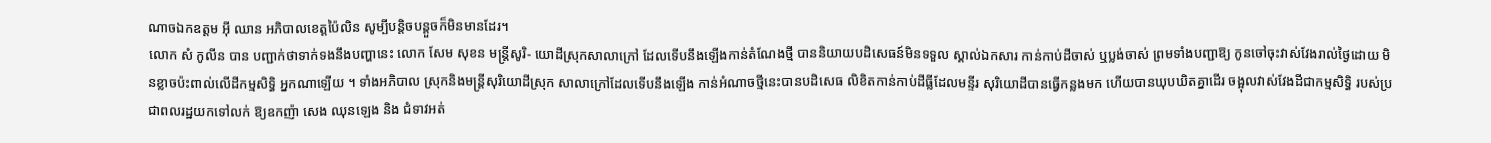ណាចឯកឧត្តម អ៊ី ឈាន អភិបាលខេត្តប៉ៃលិន សូម្បីបន្តិចបន្តួចក៏មិនមានដែរ។
លោក សំ កូលីន បាន បញ្ជាក់ថាទាក់ទងនឹងបញ្ហានេះ លោក សែម សុខន មន្ត្រីសូរិ- យោដីស្រុកសាលាក្រៅ ដែលទើបនឹងឡើងកាន់តំណែងថ្មី បាននិយាយបដិសេធន៍មិនទទួល ស្គាល់ឯកសារ កាន់កាប់ដីចាស់ ឬប្លង់ចាស់ ព្រមទាំងបញ្ជាឱ្យ កូនចៅចុះវាស់វែងរាល់ថ្ងៃដោយ មិនខ្លាចប៉ះពាល់លើដីកម្មសិទ្ធិ អ្នកណាឡើយ ។ ទាំងអភិបាល ស្រុកនិងមន្ត្រីសុរិយោដីស្រុក សាលាក្រៅដែលទើបនឹងឡើង កាន់អំណាចថ្មីនេះបានបដិសេធ លិខិតកាន់កាប់ដីធ្លីដែលមន្ទីរ សុរិយោដីបានធ្វើកន្លងមក ហើយបានឃុបឃិតគ្នាដើរ ចង្អុលវាស់វែងដីជាកម្មសិទ្ធិ របស់ប្រជាពលរដ្ឋយកទៅលក់ ឱ្យឧកញ៉ា សេង ឈុនឡេង និង ជំទាវអត់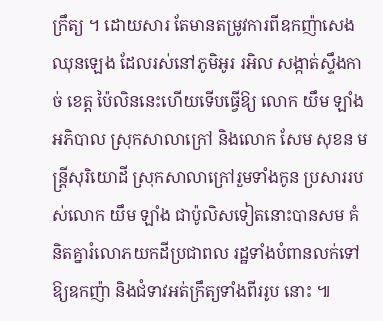ក្រឹត្យ ។ ដោយសារ តែមានតម្រូវការពីឧកញ៉ាសេង ឈុនឡេង ដែលរស់នៅភូមិអូរ រអិល សង្កាត់ស្ទឹងកាច់ ខេត្ត ប៉ៃលិននេះហើយទើបធ្វើឱ្យ លោក យឹម ឡាំង អភិបាល ស្រុកសាលាក្រៅ និងលោក សែម សុខន មន្ត្រីសុរិយោដី ស្រុកសាលាក្រៅរួមទាំងកូន ប្រសាររបស់លោក យឹម ឡាំង ជាប៉ូលិសទៀតនោះបានសម គំនិតគ្នារំលោភយកដីប្រជាពល រដ្ឋទាំងបំពានលក់ទៅឱ្យឧកញ៉ា និងជំទាវអត់ក្រឹត្យទាំងពីររូប នោះ ៕